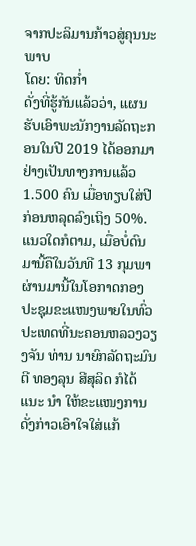ຈາກປະລິມານກ້າວສູ່ຄຸນນະພາບ
ໂດຍ: ທິດກ່ຳ
ດັ່ງທີ່ຮູ້ກັນແລ້ວວ່າ, ແຜນຮັບເອົາພະນັກງານລັດຖະກອນໃນປີ 2019 ໄດ້ອອກມາຢ່າງເປັນທາງການແລ້ວ 1.500 ຄົນ ເມື່ອທຽບໃສ່ປີ ກ່ອນຫລຸດລົງເຖິງ 50%. ແນວໃດກໍຕາມ, ເມື່ອບໍ່ດົນມານີ້ຄືໃນວັນທີ 13 ກຸມພາຜ່ານມານີ້ໃນໂອກາດກອງປະຊຸມຂະແໜງພາຍໃນທົ່ວປະເທດທີ່ນະຄອນຫລວງວຽງຈັນ ທ່ານ ນາຍົກລັດຖະມົນຕີ ທອງລຸນ ສີສຸລິດ ກໍໄດ້ແນະ ນຳ ໃຫ້ຂະແໜງການດັ່ງກ່າວເອົາໃຈໃສ່ແກ້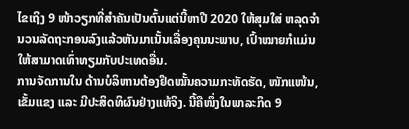ໄຂເຖິງ 9 ໜ້າວຽກທີ່ສຳຄັນເປັນຕົ້ນແຕ່ນີ້ຫາປີ 2020 ໃຫ້ສຸມໃສ່ ຫລຸດຈຳນວນລັດຖະກອນລົງແລ້ວຫັນມາເນັ້ນເລື່ອງຄຸນນະພາບ, ເປົ້າໝາຍກໍແມ່ນໃຫ້ສາມາດເທົ່າທຽມກັບປະເທດອື່ນ.
ການຈັດການໃນ ດ້ານບໍລິຫານຕ້ອງຢຶດໝັ້ນຄວາມກະທັດຮັດ, ໜັກແໜ້ນ, ເຂັ້ມແຂງ ແລະ ມີປະສິດທິຜົນຢ່າງແທ້ຈິງ. ນີ້ຄືໜຶ່ງໃນພາລະກິດ 9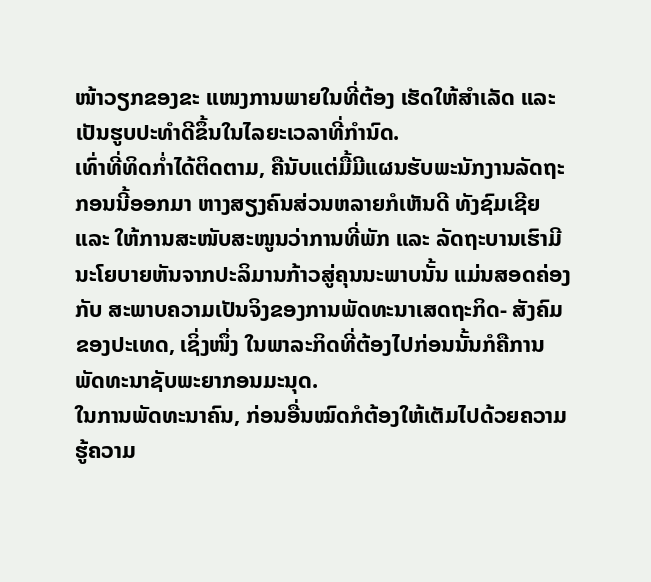ໜ້າວຽກຂອງຂະ ແໜງການພາຍໃນທີ່ຕ້ອງ ເຮັດໃຫ້ສຳເລັດ ແລະ ເປັນຮູບປະທຳດີຂຶ້ນໃນໄລຍະເວລາທີ່ກຳນົດ.
ເທົ່າທີ່ທິດກ່ຳໄດ້ຕິດຕາມ, ຄືນັບແຕ່ມື້ມີແຜນຮັບພະນັກງານລັດຖະກອນນີ້ອອກມາ ຫາງສຽງຄົນສ່ວນຫລາຍກໍເຫັນດີ ທັງຊົມເຊີຍ ແລະ ໃຫ້ການສະໜັບສະໜູນວ່າການທີ່ພັກ ແລະ ລັດຖະບານເຮົາມີນະໂຍບາຍຫັນຈາກປະລິມານກ້າວສູ່ຄຸນນະພາບນັ້ນ ແມ່ນສອດຄ່ອງກັບ ສະພາບຄວາມເປັນຈິງຂອງການພັດທະນາເສດຖະກິດ- ສັງຄົມຂອງປະເທດ, ເຊິ່ງໜຶ່ງ ໃນພາລະກິດທີ່ຕ້ອງໄປກ່ອນນັ້ນກໍຄືການພັດທະນາຊັບພະຍາກອນມະນຸດ.
ໃນການພັດທະນາຄົນ, ກ່ອນອື່ນໝົດກໍຕ້ອງໃຫ້ເຕັມໄປດ້ວຍຄວາມຮູ້ຄວາມ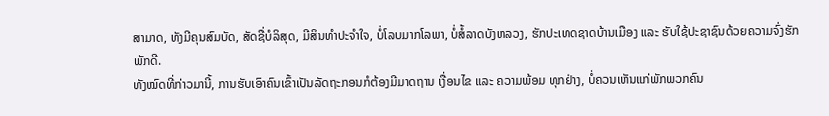ສາມາດ, ທັງມີຄຸນສົມບັດ, ສັດຊື່ບໍລິສຸດ, ມີສິນທຳປະຈຳໃຈ, ບໍ່ໂລບມາກໂລພາ, ບໍ່ສໍ້ລາດບັງຫລວງ, ຮັກປະເທດຊາດບ້ານເມືອງ ແລະ ຮັບໃຊ້ປະຊາຊົນດ້ວຍຄວາມຈົ່ງຮັກພັກດີ.
ທັງໝົດທີ່ກ່າວມານີ້, ການຮັບເອົາຄົນເຂົ້າເປັນລັດຖະກອນກໍຕ້ອງມີມາດຖານ ເງື່ອນໄຂ ແລະ ຄວາມພ້ອມ ທຸກຢ່າງ, ບໍ່ຄວນເຫັນແກ່ພັກພວກຄົນ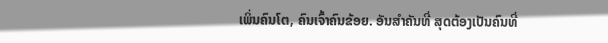ເພິ່ນຄົນໂຕ, ຄົນເຈົ້າຄົນຂ້ອຍ. ອັນສຳຄັນທີ່ ສຸດຕ້ອງເປັນຄົນທີ່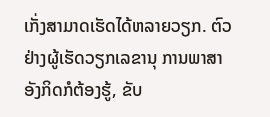ເກັ່ງສາມາດເຮັດໄດ້ຫລາຍວຽກ. ຕົວຢ່າງຜູ້ເຮັດວຽກເລຂານຸ ການພາສາອັງກິດກໍຕ້ອງຮູ້, ຂັບ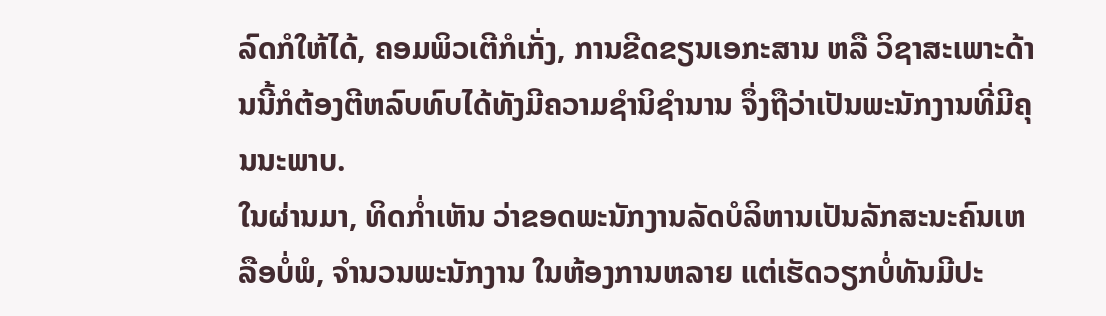ລົດກໍໃຫ້ໄດ້, ຄອມພິວເຕີກໍເກັ່ງ, ການຂີດຂຽນເອກະສານ ຫລື ວິຊາສະເພາະດ້ານນີ້ກໍຕ້ອງຕີຫລົບທົບໄດ້ທັງມີຄວາມຊຳນິຊຳນານ ຈຶ່ງຖືວ່າເປັນພະນັກງານທີ່ມີຄຸນນະພາບ.
ໃນຜ່ານມາ, ທິດກ່ຳເຫັນ ວ່າຂອດພະນັກງານລັດບໍລິຫານເປັນລັກສະນະຄົນເຫລືອບໍ່ພໍ, ຈຳນວນພະນັກງານ ໃນຫ້ອງການຫລາຍ ແຕ່ເຮັດວຽກບໍ່ທັນມີປະ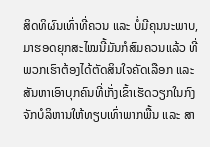ສິດທິຜົນເທົ່າທີ່ຄວນ ແລະ ບໍ່ມີຄຸນນະພາບ, ມາຮອດຍຸກສະໄໝນີ້ມັນກໍສົມຄວນແລ້ວ ທີ່ພວກເຮົາຕ້ອງໄດ້ຕັດສິນໃຈຄັດເລືອກ ແລະ ສັນຫາເອົາບຸກຄົນທີ່ເກັ່ງເຂົ້າເຮັດວຽກໃນກົງຈັກບໍລິຫານໃຫ້ທຽບເທົ່າພາກພື້ນ ແລະ ສາ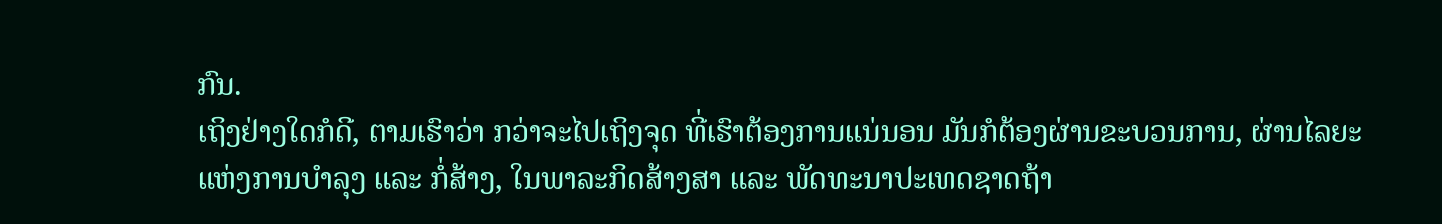ກົນ.
ເຖິງຢ່າງໃດກໍດີ, ຕາມເຮົາວ່າ ກວ່າຈະໄປເຖິງຈຸດ ທີ່ເຮົາຕ້ອງການແນ່ນອນ ມັນກໍຕ້ອງຜ່ານຂະບວນການ, ຜ່ານໄລຍະແຫ່ງການບຳລຸງ ແລະ ກໍ່ສ້າງ, ໃນພາລະກິດສ້າງສາ ແລະ ພັດທະນາປະເທດຊາດຖ້າ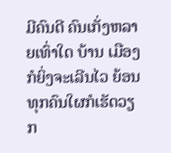ມີຄົນດີ ຄົນເກັ່ງຫລາຍເທົ່າໃດ ບ້ານ ເມືອງກໍຍິ່ງຈະເລີນໄວ ຍ້ອນ ທຸກຄົນໃຜກໍເຮັດວຽກ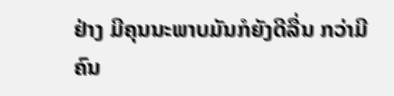ຢ່າງ ມີຄຸນນະພາບມັນກໍຍັງດີລື່ນ ກວ່າມີຄົນ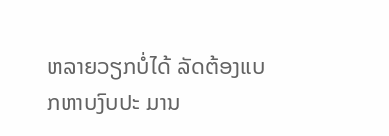ຫລາຍວຽກບໍ່ໄດ້ ລັດຕ້ອງແບກຫາບງົບປະ ມານ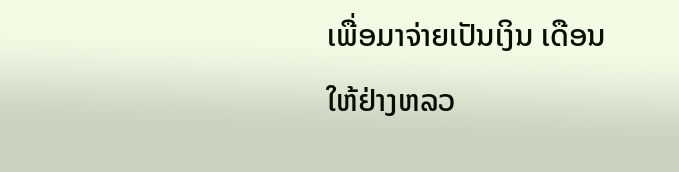ເພື່ອມາຈ່າຍເປັນເງິນ ເດືອນໃຫ້ຢ່າງຫລວ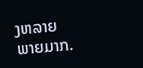ງຫລາຍພາຍມາກ.